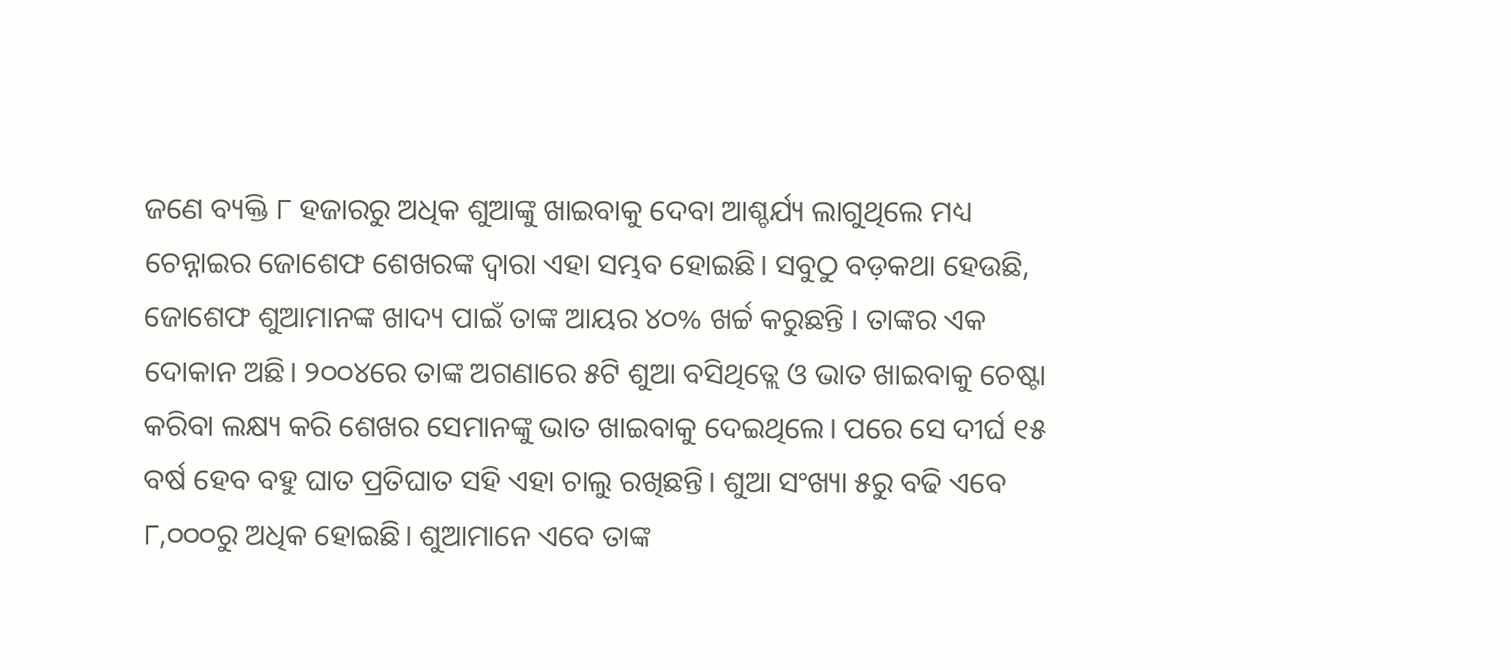ଜଣେ ବ୍ୟକ୍ତି ୮ ହଜାରରୁ ଅଧିକ ଶୁଆଙ୍କୁ ଖାଇବାକୁ ଦେବା ଆଶ୍ଚର୍ଯ୍ୟ ଲାଗୁଥିଲେ ମଧ୍ୟ ଚେନ୍ନାଇର ଜୋଶେଫ ଶେଖରଙ୍କ ଦ୍ୱାରା ଏହା ସମ୍ଭବ ହୋଇଛି। ସବୁଠୁ ବଡ଼କଥା ହେଉଛି, ଜୋଶେଫ ଶୁଆମାନଙ୍କ ଖାଦ୍ୟ ପାଇଁ ତାଙ୍କ ଆୟର ୪୦% ଖର୍ଚ୍ଚ କରୁଛନ୍ତି । ତାଙ୍କର ଏକ ଦୋକାନ ଅଛି। ୨୦୦୪ରେ ତାଙ୍କ ଅଗଣାରେ ୫ଟି ଶୁଆ ବସିଥିତ୍ଲେ ଓ ଭାତ ଖାଇବାକୁ ଚେଷ୍ଟା କରିବା ଲକ୍ଷ୍ୟ କରି ଶେଖର ସେମାନଙ୍କୁ ଭାତ ଖାଇବାକୁ ଦେଇଥିଲେ। ପରେ ସେ ଦୀର୍ଘ ୧୫ ବର୍ଷ ହେବ ବହୁ ଘାତ ପ୍ରତିଘାତ ସହି ଏହା ଚାଲୁ ରଖିଛନ୍ତି। ଶୁଆ ସଂଖ୍ୟା ୫ରୁ ବଢି ଏବେ ୮,୦୦୦ରୁ ଅଧିକ ହୋଇଛି। ଶୁଆମାନେ ଏବେ ତାଙ୍କ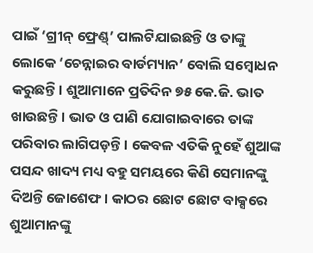ପାଇଁ ‘ଗ୍ରୀନ୍ ଫ୍ରେଣ୍ଡ୍’ ପାଲଟିଯାଇଛନ୍ତି ଓ ତାଙ୍କୁ ଲୋକେ ‘ଚେନ୍ନାଇର ବାର୍ଡମ୍ୟାନ’ ବୋଲି ସମ୍ବୋଧନ କରୁଛନ୍ତି। ଶୁଆମାନେ ପ୍ରତିଦିନ ୭୫ କେ.ଜି. ଭାତ ଖାଉଛନ୍ତି। ଭାତ ଓ ପାଣି ଯୋଗାଇବାରେ ତାଙ୍କ ପରିବାର ଲାଗିପଡ଼ନ୍ତି। କେବଳ ଏତିକି ନୁହେଁ ଶୁଆଙ୍କ ପସନ୍ଦ ଖାଦ୍ୟ ମଧ୍ୟ ବହୁ ସମୟରେ କିଣି ସେମାନଙ୍କୁ ଦିଅନ୍ତି ଜୋଶେଫ। କାଠର ଛୋଟ ଛୋଟ ବାକ୍ସରେ ଶୁଆମାନଙ୍କୁ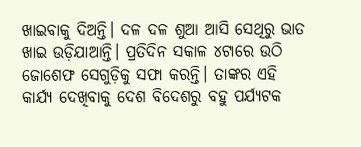ଖାଇବାକୁ ଦିଅନ୍ତି। ଦଳ ଦଳ ଶୁଆ ଆସି ସେଥିରୁ ଭାତ ଖାଇ ଉଡ଼ିଯାଆନ୍ତି। ପ୍ରତିଦିନ ସକାଳ ୪ଟାରେ ଉଠି ଜୋଶେଫ ସେଗୁଡ଼ିକୁ ସଫା କରନ୍ତି। ତାଙ୍କର ଏହି କାର୍ଯ୍ୟ ଦେଖିବାକୁ ଦେଶ ବିଦେଶରୁ ବହୁ ପର୍ଯ୍ୟଟକ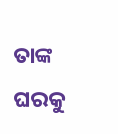ତାଙ୍କ ଘରକୁ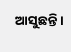ଆସୁଛନ୍ତି।